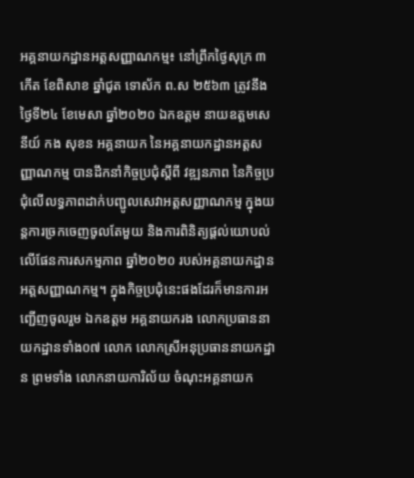អគ្គនាយកដ្ឋានអត្តសញ្ញាណកម្ម៖ នៅព្រឹកថ្ងៃសុក្រ ៣កើត ខែពិសាខ ឆ្នាំជូត ទោស័ក ព.ស ២៥៦៣ ត្រូវនឹងថ្ងៃទី២៤ ខែមេសា ឆ្នាំ២០២០ ឯកឧត្តម នាយឧត្តមសេនីយ៍ កង សុខន អគ្គនាយក នៃអគ្គនាយកដ្ឋានអត្តសញ្ញាណកម្ម បានដឹកនាំកិច្ចប្រជុំស្ដីពី វឌ្ឍនភាព នៃកិច្ចប្រជុំលើលទ្ធភាពដាក់បញ្ជូលសេវាអត្តសញ្ញាណកម្ម ក្នុងយន្តការច្រកចេញចូលតែមួយ និងការពិនិត្យផ្ដល់យោបល់លើផែនការសកម្មភាព ឆ្នាំ២០២០ របស់អគ្គនាយកដ្ឋានអត្តសញ្ញាណកម្ម។ ក្នុងកិច្ចប្រជុំនេះផងដែរក៏មានការអញ្ជើញចូលរួម ឯកឧត្តម អគ្គនាយករង លោកប្រធាននាយកដ្ឋានទាំង០៧ លោក លោកស្រីអនុប្រធាននាយកដ្ឋាន ព្រមទាំង លោកនាយការិល័យ ចំណុះអគ្គនាយក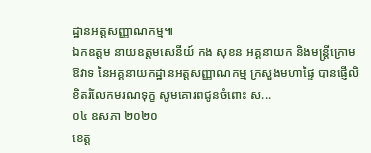ដ្ឋានអត្តសញ្ញាណកម្ម៕
ឯកឧត្តម នាយឧត្តមសេនីយ៍ កង សុខន អគ្គនាយក និងមន្រ្តីក្រោមឱវាទ នៃអគ្គនាយកដ្ឋានអត្តសញ្ញាណកម្ម ក្រសួងមហាផ្ទៃ បានផ្ញើលិខិតរំលែកមរណទុក្ខ សូមគោរពជូនចំពោះ ស...
០៤ ឧសភា ២០២០
ខេត្ត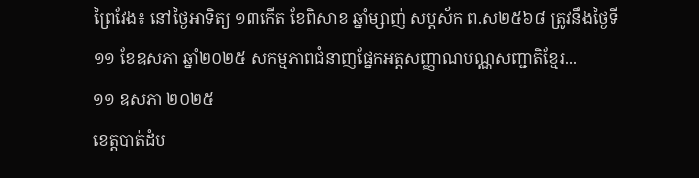ព្រៃវែង៖ នៅថ្ងៃអាទិត្យ ១៣កើត ខែពិសាខ ឆ្នាំម្សាញ់ សប្តស័ក ព.ស២៥៦៨ ត្រូវនឹងថ្ងៃទី១១ ខែឧសភា ឆ្នាំ២០២៥ សកម្មភាពជំនាញផ្នែកអត្តសញ្ញាណបណ្ណសញ្ជាតិខ្មែរ...
១១ ឧសភា ២០២៥
ខេត្តបាត់ដំប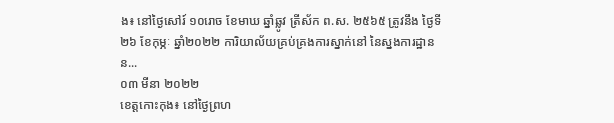ង៖ នៅថ្ងៃសៅរ៍ ១០រោច ខែមាឃ ឆ្នាំឆ្លូវ ត្រីស័ក ព.ស. ២៥៦៥ ត្រូវនឹង ថ្ងៃទី២៦ ខែកុម្ភៈ ឆ្នាំ២០២២ ការិយាល័យគ្រប់គ្រងការស្នាក់នៅ នៃស្នងការដ្ឋានន...
០៣ មីនា ២០២២
ខេត្តកោះកុង៖ នៅថ្ងៃព្រហ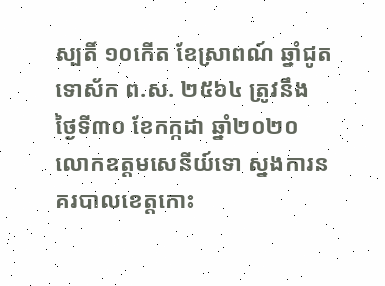ស្បតិ៍ ១០កើត ខែស្រាពណ៍ ឆ្នាំជូត ទោស័ក ព.ស. ២៥៦៤ ត្រូវនឹង ថ្ងៃទី៣០ ខែកក្កដា ឆ្នាំ២០២០ លោកឧត្តមសេនីយ៍ទោ ស្នងការនគរបាលខេត្តកោះ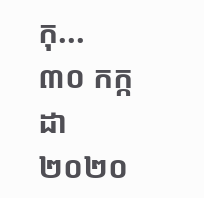កុ...
៣០ កក្កដា ២០២០